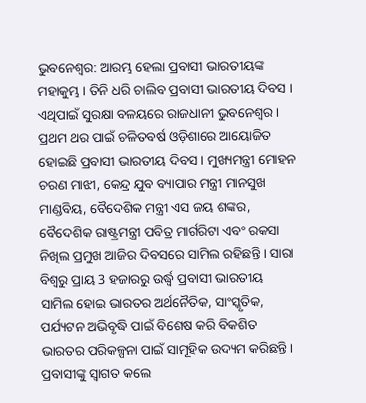ଭୁବନେଶ୍ବର: ଆରମ୍ଭ ହେଲା ପ୍ରବାସୀ ଭାରତୀୟଙ୍କ ମହାକୁମ୍ଭ । ତିନି ଧରି ଚାଲିବ ପ୍ରବାସୀ ଭାରତୀୟ ଦିବସ । ଏଥିପାଇଁ ସୁରକ୍ଷା ବଳୟରେ ରାଜଧାନୀ ଭୁବନେଶ୍ବର । ପ୍ରଥମ ଥର ପାଇଁ ଚଳିତବର୍ଷ ଓଡ଼ିଶାରେ ଆୟୋଜିତ ହୋଇଛି ପ୍ରବାସୀ ଭାରତୀୟ ଦିବସ । ମୁଖ୍ୟମନ୍ତ୍ରୀ ମୋହନ ଚରଣ ମାଝୀ, କେନ୍ଦ୍ର ଯୁବ ବ୍ୟାପାର ମନ୍ତ୍ରୀ ମାନସୁଖ ମାଣ୍ଡବିୟ, ବୈଦେଶିକ ମନ୍ତ୍ରୀ ଏସ ଜୟ ଶଙ୍କର, ବୈଦେଶିକ ରାଷ୍ଟ୍ରମନ୍ତ୍ରୀ ପବିତ୍ର ମାର୍ଗରିଟା ଏବଂ ରକସା ନିଖିଲ ପ୍ରମୁଖ ଆଜିର ଦିବସରେ ସାମିଲ ରହିଛନ୍ତି । ସାରା ବିଶ୍ବରୁ ପ୍ରାୟ 3 ହଜାରରୁ ଉର୍ଦ୍ଧ୍ବ ପ୍ରବାସୀ ଭାରତୀୟ ସାମିଲ ହୋଇ ଭାରତର ଅର୍ଥନୈତିକ, ସାଂସ୍କୃତିକ, ପର୍ଯ୍ୟଟନ ଅଭିବୃଦ୍ଧି ପାଇଁ ବିଶେଷ କରି ବିକଶିତ ଭାରତର ପରିକଳ୍ପନା ପାଇଁ ସାମୂହିକ ଉଦ୍ୟମ କରିଛନ୍ତି।
ପ୍ରବାସୀଙ୍କୁ ସ୍ବାଗତ କଲେ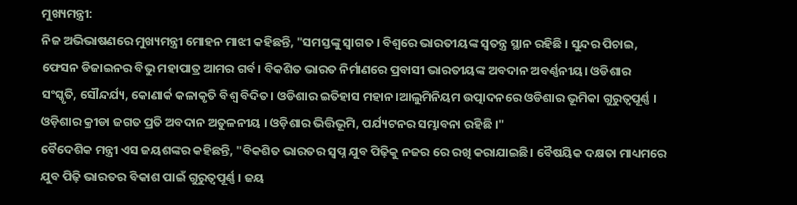ମୁଖ୍ୟମନ୍ତ୍ରୀ:
ନିଜ ଅଭିଭାଷଣରେ ମୁଖ୍ୟମନ୍ତ୍ରୀ ମୋହନ ମାଝୀ କହିଛନ୍ତି, "ସମସ୍ତଙ୍କୁ ସ୍ୱାଗତ । ବିଶ୍ୱରେ ଭାରତୀୟଙ୍କ ସ୍ୱତନ୍ତ୍ର ସ୍ଥାନ ରହିଛି । ସୁନ୍ଦର ପିଚାଇ, ଫେସନ ଡିଜାଇନର ବିଭୁ ମହାପାତ୍ର ଆମର ଗର୍ବ। ବିକଶିତ ଭାରତ ନିର୍ମାଣରେ ପ୍ରବାସୀ ଭାରତୀୟଙ୍କ ଅବଦାନ ଅବର୍ଣ୍ଣନୀୟ। ଓଡିଶାର ସଂସ୍କୃତି, ସୌନ୍ଦର୍ଯ୍ୟ, କୋଣାର୍କ କଳାକୃତି ବିଶ୍ୱ ବିଦିତ। ଓଡିଶାର ଇତିହାସ ମହାନ।ଆଲୁମିନିୟମ ଉତ୍ପାଦନରେ ଓଡିଶାର ଭୂମିକା ଗୁରୁତ୍ୱପୂର୍ଣ୍ଣ । ଓଡ଼ିଶାର କ୍ରୀଡା ଜଗତ ପ୍ରତି ଅବଦାନ ଅତୁଳନୀୟ । ଓଡ଼ିଶାର ଭିତ୍ତିଭୂମି, ପର୍ଯ୍ୟଟନର ସମ୍ଭାବନା ରହିଛି ।"
ବୈଦେଶିକ ମନ୍ତ୍ରୀ ଏସ ଜୟଶଙ୍କର କହିଛନ୍ତି, "ବିକଶିତ ଭାରତର ସ୍ୱପ୍ନ ଯୁବ ପିଢ଼ିକୁ ନଜର ରେ ରଖି କରାଯାଇଛି। ବୈଷୟିକ ଦକ୍ଷତା ମାଧ୍ୟମରେ ଯୁବ ପିଢ଼ି ଭାରତର ବିକାଶ ପାଇଁ ଗୁରୁତ୍ୱପୂର୍ଣ୍ଣ । ଜୟ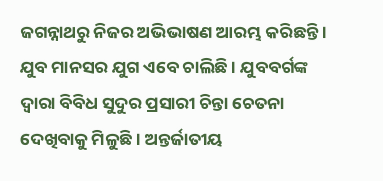ଜଗନ୍ନାଥରୁ ନିଜର ଅଭିଭାଷଣ ଆରମ୍ଭ କରିଛନ୍ତି । ଯୁବ ମାନସର ଯୁଗ ଏବେ ଚାଲିଛି । ଯୁବବର୍ଗଙ୍କ ଦ୍ୱାରା ବିବିଧ ସୁଦୁର ପ୍ରସାରୀ ଚିନ୍ତା ଚେତନା ଦେଖିବାକୁ ମିଳୁଛି। ଅନ୍ତର୍ଜାତୀୟ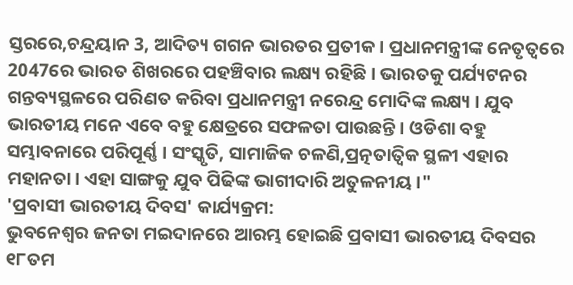ସ୍ତରରେ,ଚନ୍ଦ୍ରୟାନ 3, ଆଦିତ୍ୟ ଗଗନ ଭାରତର ପ୍ରତୀକ। ପ୍ରଧାନମନ୍ତ୍ରୀଙ୍କ ନେତୃତ୍ୱରେ 2047ରେ ଭାରତ ଶିଖରରେ ପହଞ୍ଚିବାର ଲକ୍ଷ୍ୟ ରହିଛି । ଭାରତକୁ ପର୍ଯ୍ୟଟନର ଗନ୍ତବ୍ୟସ୍ଥଳରେ ପରିଣତ କରିବା ପ୍ରଧାନମନ୍ତ୍ରୀ ନରେନ୍ଦ୍ର ମୋଦିଙ୍କ ଲକ୍ଷ୍ୟ । ଯୁବ ଭାରତୀୟ ମନେ ଏବେ ବହୁ କ୍ଷେତ୍ରରେ ସଫଳତା ପାଉଛନ୍ତି । ଓଡିଶା ବହୁ ସମ୍ଭାବନାରେ ପରିପୂର୍ଣ୍ଣ । ସଂସ୍କୃତି, ସାମାଜିକ ଚଳଣି,ପ୍ରତ୍ନତାତ୍ଵିକ ସ୍ଥଳୀ ଏହାର ମହାନତା। ଏହା ସାଙ୍ଗକୁ ଯୁବ ପିଢିଙ୍କ ଭାଗୀଦାରି ଅତୁଳନୀୟ ।"
'ପ୍ରବାସୀ ଭାରତୀୟ ଦିବସ' କାର୍ଯ୍ୟକ୍ରମ:
ଭୁବନେଶ୍ବର ଜନତା ମଇଦାନରେ ଆରମ୍ଭ ହୋଇଛି ପ୍ରବାସୀ ଭାରତୀୟ ଦିବସର ୧୮ତମ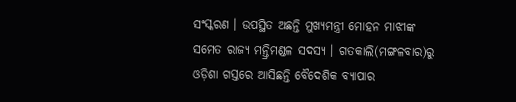ସଂସ୍କରଣ । ଉପସ୍ଥିତ ଅଛନ୍ତି ମୁଖ୍ୟମନ୍ତ୍ରୀ ମୋହନ ମାଝୀଙ୍କ ସମେତ ରାଜ୍ୟ ମନ୍ତ୍ରିମଣ୍ଡଳ ସଦସ୍ୟ । ଗତକାଲି(ମଙ୍ଗଳବାର)ରୁ ଓଡ଼ିଶା ଗସ୍ତରେ ଆସିଛନ୍ତି ବୈଦେଶିକ ବ୍ୟାପାର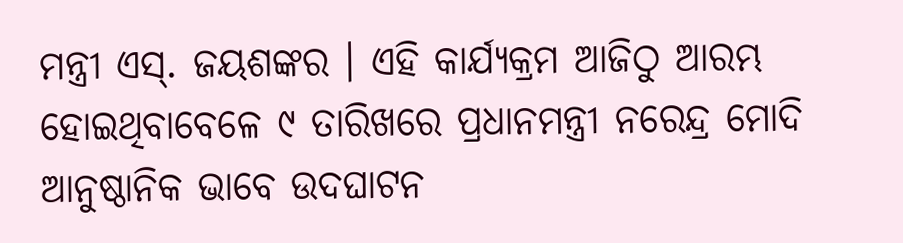ମନ୍ତ୍ରୀ ଏସ୍. ଜୟଶଙ୍କର । ଏହି କାର୍ଯ୍ୟକ୍ରମ ଆଜିଠୁ ଆରମ୍ଭ ହୋଇଥିବାବେଳେ ୯ ତାରିଖରେ ପ୍ରଧାନମନ୍ତ୍ରୀ ନରେନ୍ଦ୍ର ମୋଦି ଆନୁଷ୍ଠାନିକ ଭାବେ ଉଦଘାଟନ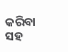କରିବା ସହ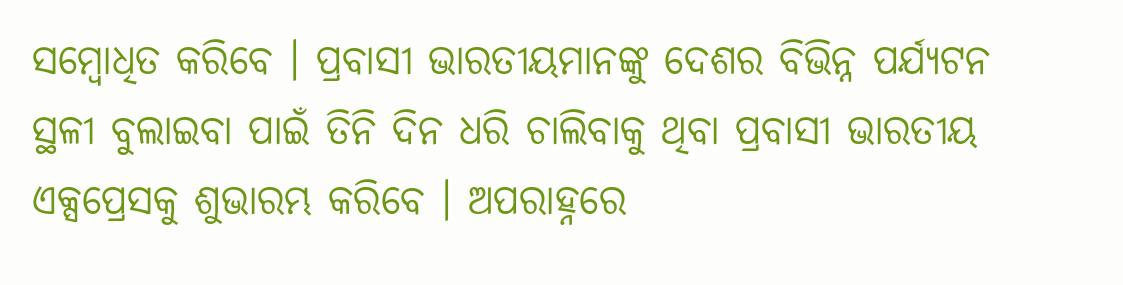ସମ୍ବୋଧିତ କରିବେ । ପ୍ରବାସୀ ଭାରତୀୟମାନଙ୍କୁ ଦେଶର ବିଭିନ୍ନ ପର୍ଯ୍ୟଟନ ସ୍ଥଳୀ ବୁଲାଇବା ପାଇଁ ତିନି ଦିନ ଧରି ଚାଲିବାକୁ ଥିବା ପ୍ରବାସୀ ଭାରତୀୟ ଏକ୍ସପ୍ରେସକୁ ଶୁଭାରମ୍ଭ କରିବେ । ଅପରାହ୍ନରେ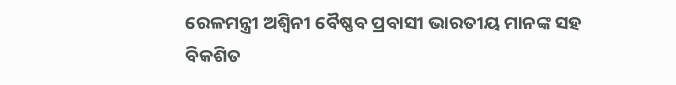ରେଳମନ୍ତ୍ରୀ ଅଶ୍ବିନୀ ବୈଷ୍ଣବ ପ୍ରବାସୀ ଭାରତୀୟ ମାନଙ୍କ ସହ ବିକଶିତ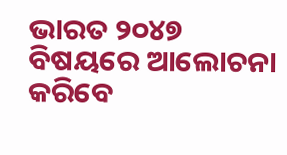ଭାରତ ୨୦୪୭ ବିଷୟରେ ଆଲୋଚନା କରିବେ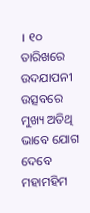। ୧୦ ତାରିଖରେ ଉଦଯାପନୀ ଉତ୍ସବରେ ମୁଖ୍ୟ ଅତିଥି ଭାବେ ଯୋଗ ଦେବେ ମହାମହିମ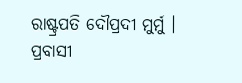ରାଷ୍ଟ୍ରପତି ଦୌପ୍ରଦୀ ମୁର୍ମୁ ।
ପ୍ରବାସୀ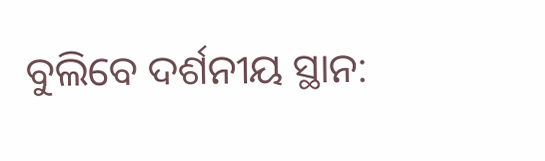ବୁଲିବେ ଦର୍ଶନୀୟ ସ୍ଥାନ: